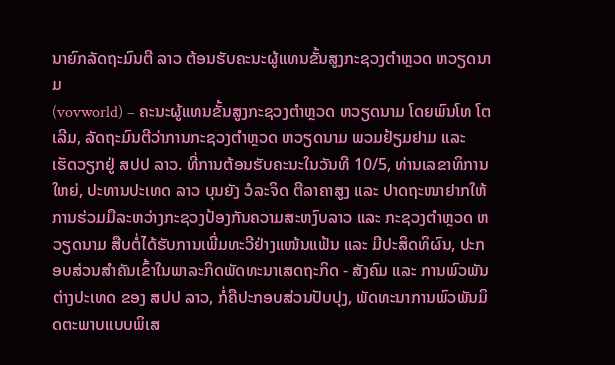ນາຍົກລັດຖະມົນຕີ ລາວ ຕ້ອນຮັບຄະນະຜູ້ແທນຂັ້ນສູງກະຊວງຕຳຫຼວດ ຫວຽດນາມ
(vovworld) – ຄະນະຜູ້ແທນຂັ້ນສູງກະຊວງຕຳຫຼວດ ຫວຽດນາມ ໂດຍພົນໂທ ໂຕເລີມ, ລັດຖະມົນຕີວ່າການກະຊວງຕຳຫຼວດ ຫວຽດນາມ ພວມຢ້ຽມຢາມ ແລະ ເຮັດວຽກຢູ່ ສປປ ລາວ. ທີ່ການຕ້ອນຮັບຄະນະໃນວັນທີ 10/5, ທ່ານເລຂາທິການໃຫຍ່, ປະທານປະເທດ ລາວ ບຸນຍັງ ວໍລະຈິດ ຕີລາຄາສູງ ແລະ ປາດຖະໜາຢາກໃຫ້ການຮ່ວມມືລະຫວ່າງກະຊວງປ້ອງກັນຄວາມສະຫງົບລາວ ແລະ ກະຊວງຕຳຫຼວດ ຫວຽດນາມ ສືບຕໍ່ໄດ້ຮັບການເພີ່ມທະວີຢ່າງແໜ້ນແຟ້ນ ແລະ ມີປະສິດທິຜົນ, ປະກອບສ່ວນສຳຄັນເຂົ້າໃນພາລະກິດພັດທະນາເສດຖະກິດ - ສັງຄົມ ແລະ ການພົວພັນຕ່າງປະເທດ ຂອງ ສປປ ລາວ, ກໍ່ຄືປະກອບສ່ວນປັບປຸງ, ພັດທະນາການພົວພັນມິດຕະພາບແບບພິເສ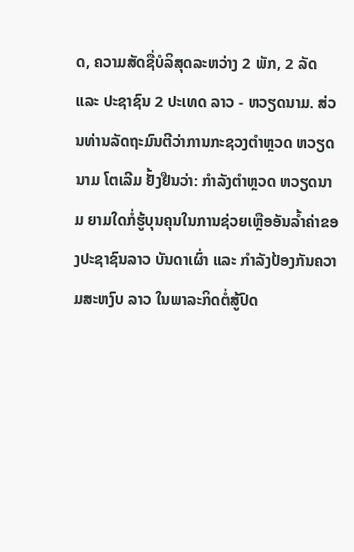ດ, ຄວາມສັດຊື່ບໍລິສຸດລະຫວ່າງ 2 ພັກ, 2 ລັດ ແລະ ປະຊາຊົນ 2 ປະເທດ ລາວ - ຫວຽດນາມ. ສ່ວນທ່ານລັດຖະມົນຕີວ່າການກະຊວງຕຳຫຼວດ ຫວຽດນາມ ໂຕເລີມ ຢັ້ງຢືນວ່າ: ກຳລັງຕຳຫຼວດ ຫວຽດນາມ ຍາມໃດກໍ່ຮູ້ບຸນຄຸນໃນການຊ່ວຍເຫຼືອອັນລ້ຳຄ່າຂອງປະຊາຊົນລາວ ບັນດາເຜົ່າ ແລະ ກຳລັງປ້ອງກັນຄວາມສະຫງົບ ລາວ ໃນພາລະກິດຕໍ່ສູ້ປົດ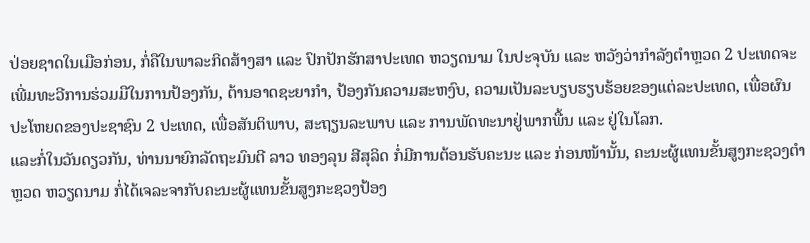ປ່ອຍຊາດໃນເມືອກ່ອນ, ກໍ່ຄືໃນພາລະກິດສ້າງສາ ແລະ ປົກປັກຮັກສາປະເທດ ຫວຽດນາມ ໃນປະຈຸບັນ ແລະ ຫວັງວ່າກຳລັງຕຳຫຼວດ 2 ປະເທດຈະເພີ່ມທະວີການຮ່ວມມືໃນການປ້ອງກັນ, ຕ້ານອາດຊະຍາກຳ, ປ້ອງກັນຄວາມສະຫງົບ, ຄວາມເປັນລະບຽບຮຽບຮ້ອຍຂອງແຕ່ລະປະເທດ, ເພື່ອຜົນປະໂຫຍດຂອງປະຊາຊົນ 2 ປະເທດ, ເພື່ອສັນຕິພາບ, ສະຖຽນລະພາບ ແລະ ການພັດທະນາຢູ່ພາກພື້ນ ແລະ ຢູ່ໃນໂລກ.
ແລະກໍ່ໃນວັນດຽວກັນ, ທ່ານນາຍົກລັດຖະມົນຕີ ລາວ ທອງລຸນ ສີສຸລິດ ກໍ່ມີການຕ້ອນຮັບຄະນະ ແລະ ກ່ອນໜ້ານັ້ນ, ຄະນະຜູ້ແທນຂັ້ນສູງກະຊວງຕຳຫຼວດ ຫວຽດນາມ ກໍ່ໄດ້ເຈລະຈາກັບຄະນະຜູ້ແທນຂັ້ນສູງກະຊວງປ້ອງ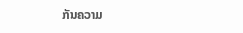ກັນຄວາມ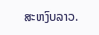ສະຫງົບລາວ.